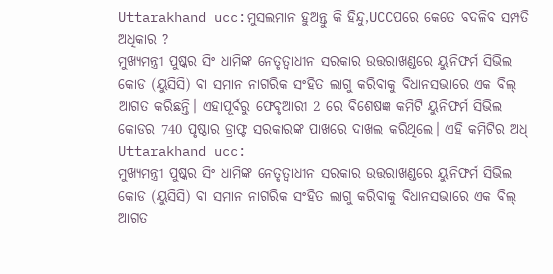Uttarakhand ucc:ମୁସଲମାନ ହୁଅନ୍ତୁ କି ହିନ୍ଦୁ,UCCପରେ କେତେ ବଦଳିବ ସମ୍ପତି ଅଧିକାର ?
ମୁଖ୍ୟମନ୍ତ୍ରୀ ପୁଷ୍କର ସିଂ ଧାମିଙ୍କ ନେତୃତ୍ୱାଧୀନ ସରକାର ଉତ୍ତରାଖଣ୍ଡରେ ୟୁନିଫର୍ମ ସିଭିଲ କୋଡ (ୟୁସିସି) ବା ସମାନ ନାଗରିକ ସଂହିତ ଲାଗୁ କରିବାକୁ ବିଧାନସଭାରେ ଏକ ବିଲ୍ ଆଗତ କରିଛନ୍ତି। ଏହାପୂର୍ବରୁ ଫେବୃଆରୀ 2 ରେ ବିଶେଷଜ୍ଞ କମିଟି ୟୁନିଫର୍ମ ସିଭିଲ କୋଡର 740 ପୃଷ୍ଠାର ଡ୍ରାଫ୍ଟ ସରକାରଙ୍କ ପାଖରେ ଦାଖଲ କରିଥିଲେ। ଏହି କମିଟିର ଅଧ୍
Uttarakhand ucc:
ମୁଖ୍ୟମନ୍ତ୍ରୀ ପୁଷ୍କର ସିଂ ଧାମିଙ୍କ ନେତୃତ୍ୱାଧୀନ ସରକାର ଉତ୍ତରାଖଣ୍ଡରେ ୟୁନିଫର୍ମ ସିଭିଲ କୋଡ (ୟୁସିସି) ବା ସମାନ ନାଗରିକ ସଂହିତ ଲାଗୁ କରିବାକୁ ବିଧାନସଭାରେ ଏକ ବିଲ୍ ଆଗତ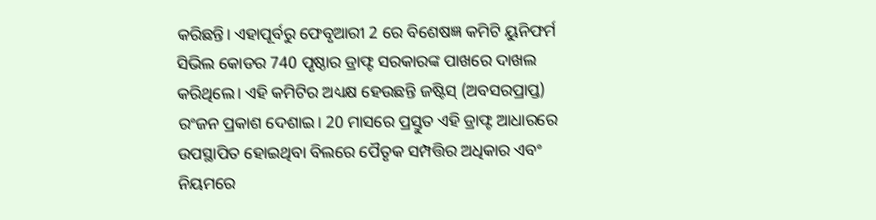କରିଛନ୍ତି। ଏହାପୂର୍ବରୁ ଫେବୃଆରୀ 2 ରେ ବିଶେଷଜ୍ଞ କମିଟି ୟୁନିଫର୍ମ ସିଭିଲ କୋଡର 740 ପୃଷ୍ଠାର ଡ୍ରାଫ୍ଟ ସରକାରଙ୍କ ପାଖରେ ଦାଖଲ କରିଥିଲେ। ଏହି କମିଟିର ଅଧ୍ୟକ୍ଷ ହେଉଛନ୍ତି ଜଷ୍ଟିସ୍ (ଅବସରପ୍ରାପ୍ତ) ରଂଜନ ପ୍ରକାଶ ଦେଶାଇ। 20 ମାସରେ ପ୍ରସ୍ତୁତ ଏହି ଡ୍ରାଫ୍ଟ ଆଧାରରେ ଉପସ୍ଥାପିତ ହୋଇଥିବା ବିଲରେ ପୈତୃକ ସମ୍ପତ୍ତିର ଅଧିକାର ଏବଂ ନିୟମରେ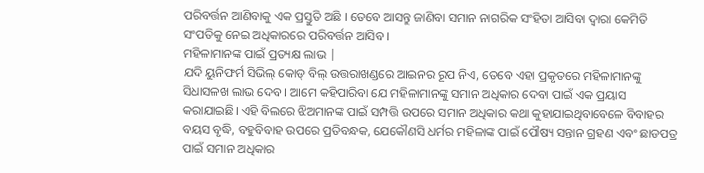ପରିବର୍ତ୍ତନ ଆଣିବାକୁ ଏକ ପ୍ରସ୍ତୁତି ଅଛି । ତେବେ ଆସନ୍ତୁ ଜାଣିବା ସମାନ ନାଗରିକ ସଂହିତା ଆସିବା ଦ୍ୱାରା କେମିତି ସଂପତିକୁ ନେଇ ଅଧିକାରରେ ପରିବର୍ତ୍ତନ ଆସିବ ।
ମହିଳାମାନଙ୍କ ପାଇଁ ପ୍ରତ୍ୟକ୍ଷ ଲାଭ |
ଯଦି ୟୁନିଫର୍ମ ସିଭିଲ୍ କୋଡ୍ ବିଲ୍ ଉତ୍ତରାଖଣ୍ଡରେ ଆଇନର ରୂପ ନିଏ, ତେବେ ଏହା ପ୍ରକୃତରେ ମହିଳାମାନଙ୍କୁ ସିଧାସଳଖ ଲାଭ ଦେବ । ଆମେ କହିପାରିବା ଯେ ମହିଳାମାନଙ୍କୁ ସମାନ ଅଧିକାର ଦେବା ପାଇଁ ଏକ ପ୍ରୟାସ କରାଯାଇଛି। ଏହି ବିଲରେ ଝିଅମାନଙ୍କ ପାଇଁ ସମ୍ପତ୍ତି ଉପରେ ସମାନ ଅଧିକାର କଥା କୁହାଯାଇଥିବାବେଳେ ବିବାହର ବୟସ ବୃଦ୍ଧି, ବହୁବିବାହ ଉପରେ ପ୍ରତିବନ୍ଧକ, ଯେକୌଣସି ଧର୍ମର ମହିଳାଙ୍କ ପାଇଁ ପୌଷ୍ୟ ସନ୍ତାନ ଗ୍ରହଣ ଏବଂ ଛାଡପତ୍ର ପାଇଁ ସମାନ ଅଧିକାର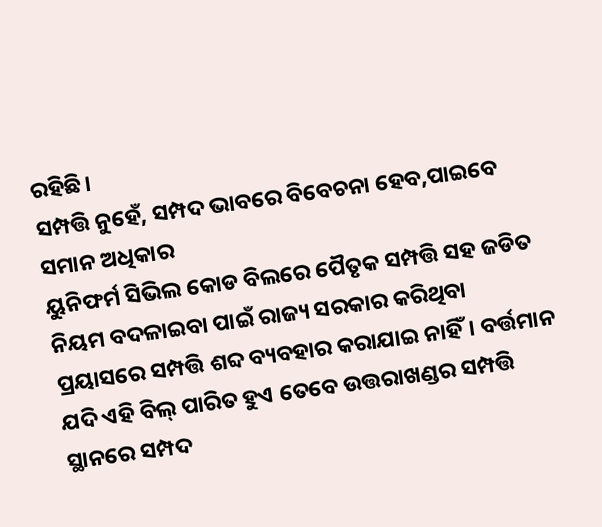ରହିଛି।
ସମ୍ପତ୍ତି ନୁହେଁ, ସମ୍ପଦ ଭାବରେ ବିବେଚନା ହେବ,ପାଇବେ ସମାନ ଅଧିକାର
ୟୁନିଫର୍ମ ସିଭିଲ କୋଡ ବିଲରେ ପୈତୃକ ସମ୍ପତ୍ତି ସହ ଜଡିତ ନିୟମ ବଦଳାଇବା ପାଇଁ ରାଜ୍ୟ ସରକାର କରିଥିବା ପ୍ରୟାସରେ ସମ୍ପତ୍ତି ଶବ୍ଦ ବ୍ୟବହାର କରାଯାଇ ନାହିଁ। ବର୍ତ୍ତମାନ ଯଦି ଏହି ବିଲ୍ ପାରିତ ହୁଏ ତେବେ ଉତ୍ତରାଖଣ୍ଡର ସମ୍ପତ୍ତି ସ୍ଥାନରେ ସମ୍ପଦ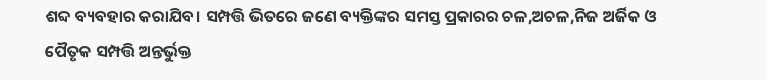ଶବ୍ଦ ବ୍ୟବହାର କରାଯିବ। ସମ୍ପତ୍ତି ଭିତରେ ଜଣେ ବ୍ୟକ୍ତିଙ୍କର ସମସ୍ତ ପ୍ରକାରର ଚଳ,ଅଚଳ,ନିଜ ଅର୍ଜିକ ଓ ପୈତୃକ ସମ୍ପତ୍ତି ଅନ୍ତର୍ଭୁକ୍ତ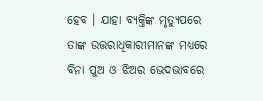ହେବ । ଯାହା ବ୍ୟକ୍ତିଙ୍କ ମୃତ୍ୟୁପରେ ତାଙ୍କ ଉତ୍ତରାଧିକାରୀମାନଙ୍କ ମଧ୍ଯରେ ବିନା ପୁଅ ଓ ଝିଅର ଭେଦଭାବରେ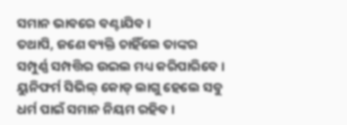ସମାନ ଭାବରେ ବଣ୍ଟାଯିବ ।
ତଥାପି, ଜଣେ ବ୍ୟକ୍ତି ଚାହିଁଲେ ତାଙ୍କର ସମ୍ପୁର୍ଣ୍ଣ ସମ୍ପତ୍ତିର ଉଇଲ ମଧ୍ୟ କରିପାରିବେ । ୟୁନିଫର୍ମ ସିଭିଲ୍ କୋଡ୍ ଲାଗୁ ହେଲେ ସବୁ ଧର୍ମ ପାଇଁ ସମାନ ନିୟମ ରହିବ।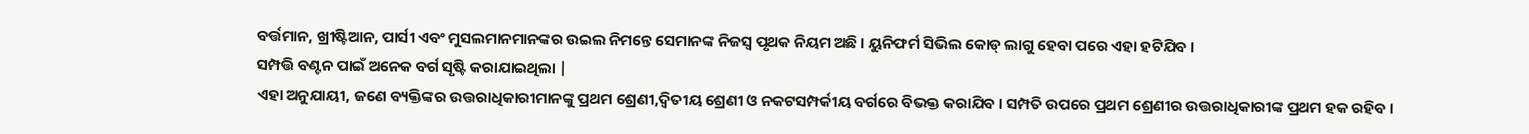ବର୍ତ୍ତମାନ, ଖ୍ରୀଷ୍ଟିଆନ, ପାର୍ସୀ ଏବଂ ମୁସଲମାନମାନଙ୍କର ଉଇଲ ନିମନ୍ତେ ସେମାନଙ୍କ ନିଜସ୍ୱ ପୃଥକ ନିୟମ ଅଛି । ୟୁନିଫର୍ମ ସିଭିଲ କୋଡ୍ ଲାଗୁ ହେବା ପରେ ଏହା ହଟିଯିବ ।
ସମ୍ପତ୍ତି ବଣ୍ଟନ ପାଇଁ ଅନେକ ବର୍ଗ ସୃଷ୍ଟି କରାଯାଇଥିଲା |
ଏହା ଅନୁଯାୟୀ, ଜଣେ ବ୍ୟକ୍ତିଙ୍କର ଉତ୍ତରାଧିକାରୀମାନଙ୍କୁ ପ୍ରଥମ ଶ୍ରେଣୀ,ଦ୍ୱିତୀୟ ଶ୍ରେଣୀ ଓ ନକଟସମ୍ପର୍କୀୟ ବର୍ଗରେ ବିଭକ୍ତ କରାଯିବ । ସମ୍ପତି ଉପରେ ପ୍ରଥମ ଶ୍ରେଣୀର ଉତ୍ତରାଧିକାରୀଙ୍କ ପ୍ରଥମ ହକ ରହିବ ।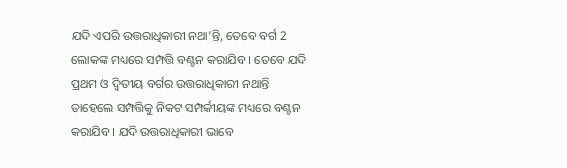ଯଦି ଏପରି ଉତ୍ତରାଧିକାରୀ ନଥା’ନ୍ତି, ତେବେ ବର୍ଗ 2 ଲୋକଙ୍କ ମଧ୍ୟରେ ସମ୍ପତ୍ତି ବଣ୍ଟନ କରାଯିବ । ତେବେ ଯଦି ପ୍ରଥମ ଓ ଦ୍ୱିତୀୟ ବର୍ଗର ଉତ୍ତରାଧିକାରୀ ନଥାନ୍ତି ତାହେଲେ ସମ୍ପତ୍ତିକୁ ନିକଟ ସମ୍ପର୍କୀୟଙ୍କ ମଧ୍ୟରେ ବଣ୍ଟନ କରାଯିବ । ଯଦି ଉତ୍ତରାଧିକାରୀ ଭାବେ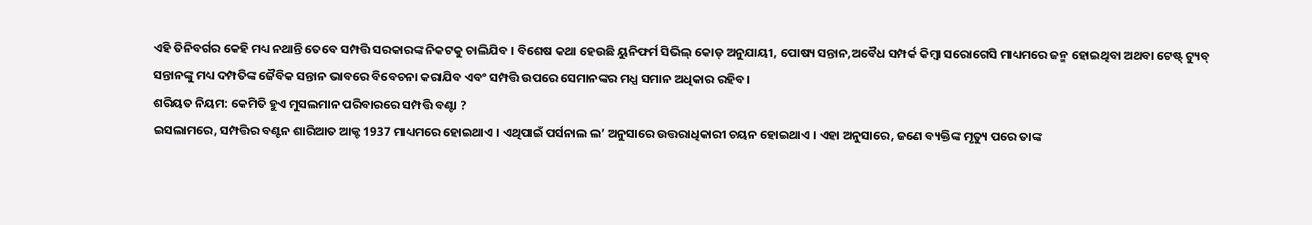ଏହି ତିନିବର୍ଗର କେହି ମଧ୍ୟ ନଥାନ୍ତି ତେବେ ସମ୍ପତ୍ତି ସରକାରଙ୍କ ନିକଟକୁ ଚାଲିଯିବ । ବିଶେଷ କଥା ହେଉଛି ୟୁନିଫର୍ମ ସିଭିଲ୍ କୋଡ୍ ଅନୁଯାୟୀ, ପୋଷ୍ୟ ସନ୍ତାନ,ଅବୈଧ ସମ୍ପର୍କ କିମ୍ବା ସରୋଗେସି ମାଧ୍ୟମରେ ଜନ୍ମ ହୋଇଥିବା ଅଥବା ଟେଷ୍ଟ୍ ଟ୍ୟୁବ୍ ସନ୍ତାନଙ୍କୁ ମଧ୍ୟ ଦମ୍ପତିଙ୍କ ଜୈବିକ ସନ୍ତାନ ଭାବରେ ବିବେଚନା କରାଯିବ ଏବଂ ସମ୍ପତ୍ତି ଉପରେ ସେମାନଙ୍କର ମଧ୍ଯ ସମାନ ଅଧିକାର ରହିବ।
ଶରିୟତ ନିୟମ: କେମିତି ହୁଏ ମୁସଲମାନ ପରିବାରରେ ସମ୍ପତ୍ତି ବଣ୍ଟା ?
ଇସଲାମରେ, ସମ୍ପତ୍ତିର ବଣ୍ଟନ ଶାରିଆତ ଆକ୍ଟ 1937 ମାଧ୍ୟମରେ ହୋଇଥାଏ । ଏଥିପାଇଁ ପର୍ସନାଲ ଲ’ ଅନୁସାରେ ଉତ୍ତରାଧିକାରୀ ଚୟନ ହୋଇଥାଏ । ଏହା ଅନୁସାରେ, ଜଣେ ବ୍ୟକ୍ତିଙ୍କ ମୃତ୍ୟୁ ପରେ ତାଙ୍କ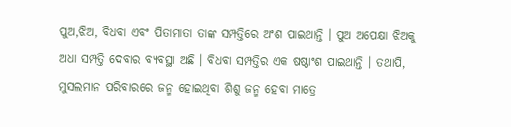ପୁଅ,ଝିଅ, ବିଧବା ଏବଂ ପିତାମାତା ତାଙ୍କ ସମ୍ପତ୍ତିରେ ଅଂଶ ପାଇଥାନ୍ତି । ପୁଅ ଅପେକ୍ଷା ଝିଅକୁ ଅଧା ସମ୍ପତ୍ତି ଦେବାର ବ୍ୟବସ୍ଥା ଅଛି । ବିଧବା ସମ୍ପତ୍ତିର ଏକ ଷଷ୍ଠାଂଶ ପାଇଥାନ୍ତି । ତଥାପି, ମୁସଲମାନ ପରିବାରରେ ଜନ୍ମ ହୋଇଥିବା ଶିଶୁ ଜନ୍ମ ହେବା ମାତ୍ରେ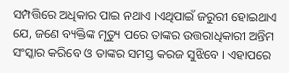ସମ୍ପତ୍ତିରେ ଅଧିକାର ପାଇ ନଥାଏ ।ଏଥିପାଇଁ ଜରୁରୀ ହୋଇଥାଏ ଯେ, ଜଣେ ବ୍ୟକ୍ତିଙ୍କ ମୃତ୍ୟୁ ପରେ ତାଙ୍କର ଉତ୍ତରାଧିକାରୀ ଅନ୍ତିମ ସଂସ୍କାର କରିବେ ଓ ତାଙ୍କର ସମସ୍ତ କରଜ ସୁଝିବେ । ଏହାପରେ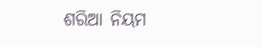ଶରିଆ ନିୟମ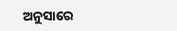ଅନୁସାରେ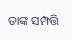ତାଙ୍କ ସମ୍ପତ୍ତି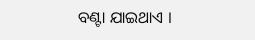ବଣ୍ଟା ଯାଇଥାଏ ।